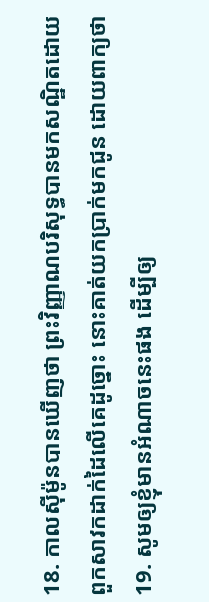18. កាលស៊ីម៉ូនបានឃើញថា ព្រះវិញ្ញាណបរិសុទ្ធបានមកសណ្ឋិតដោយពួកសាវកដាក់ដៃលើគេដូច្នោះ នោះគាត់យកប្រាក់មកជូន ដោយពាក្យថា
19. សូមឲ្យខ្ញុំមានអំណាចនេះផង ដើម្បីឲ្យ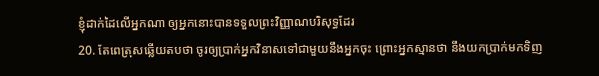ខ្ញុំដាក់ដៃលើអ្នកណា ឲ្យអ្នកនោះបានទទួលព្រះវិញ្ញាណបរិសុទ្ធដែរ
20. តែពេត្រុសឆ្លើយតបថា ចូរឲ្យប្រាក់អ្នកវិនាសទៅជាមួយនឹងអ្នកចុះ ព្រោះអ្នកស្មានថា នឹងយកប្រាក់មកទិញ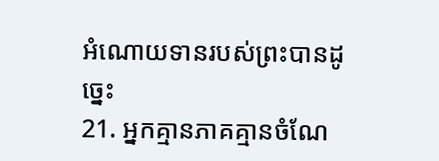អំណោយទានរបស់ព្រះបានដូច្នេះ
21. អ្នកគ្មានភាគគ្មានចំណែ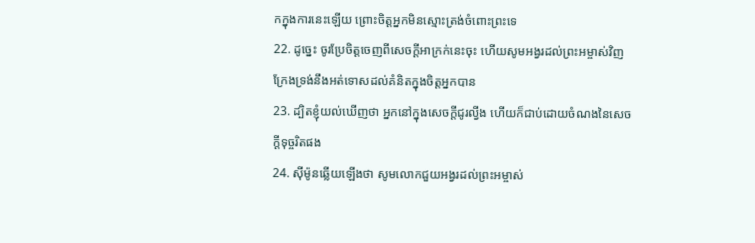កក្នុងការនេះឡើយ ព្រោះចិត្តអ្នកមិនស្មោះត្រង់ចំពោះព្រះទេ
22. ដូច្នេះ ចូរប្រែចិត្តចេញពីសេចក្ដីអាក្រក់នេះចុះ ហើយសូមអង្វរដល់ព្រះអម្ចាស់វិញ ក្រែងទ្រង់នឹងអត់ទោសដល់គំនិតក្នុងចិត្តអ្នកបាន
23. ដ្បិតខ្ញុំយល់ឃើញថា អ្នកនៅក្នុងសេចក្ដីជូរល្វីង ហើយក៏ជាប់ដោយចំណងនៃសេចក្ដីទុច្ចរិតផង
24. ស៊ីម៉ូនឆ្លើយឡើងថា សូមលោកជួយអង្វរដល់ព្រះអម្ចាស់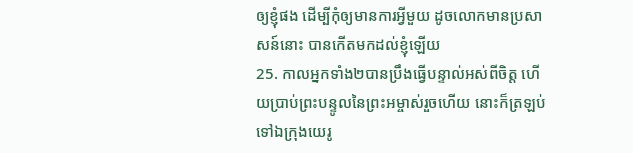ឲ្យខ្ញុំផង ដើម្បីកុំឲ្យមានការអ្វីមួយ ដូចលោកមានប្រសាសន៍នោះ បានកើតមកដល់ខ្ញុំឡើយ
25. កាលអ្នកទាំង២បានប្រឹងធ្វើបន្ទាល់អស់ពីចិត្ត ហើយប្រាប់ព្រះបន្ទូលនៃព្រះអម្ចាស់រួចហើយ នោះក៏ត្រឡប់ទៅឯក្រុងយេរូ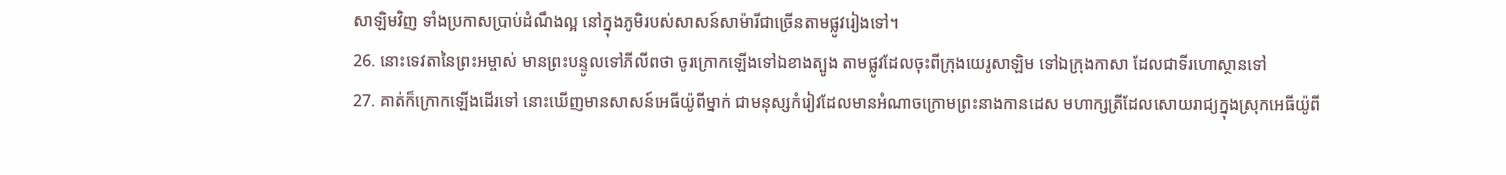សាឡិមវិញ ទាំងប្រកាសប្រាប់ដំណឹងល្អ នៅក្នុងភូមិរបស់សាសន៍សាម៉ារីជាច្រើនតាមផ្លូវរៀងទៅ។
26. នោះទេវតានៃព្រះអម្ចាស់ មានព្រះបន្ទូលទៅភីលីពថា ចូរក្រោកឡើងទៅឯខាងត្បូង តាមផ្លូវដែលចុះពីក្រុងយេរូសាឡិម ទៅឯក្រុងកាសា ដែលជាទីរហោស្ថានទៅ
27. គាត់ក៏ក្រោកឡើងដើរទៅ នោះឃើញមានសាសន៍អេធីយ៉ូពីម្នាក់ ជាមនុស្សកំរៀវដែលមានអំណាចក្រោមព្រះនាងកានដេស មហាក្សត្រីដែលសោយរាជ្យក្នុងស្រុកអេធីយ៉ូពី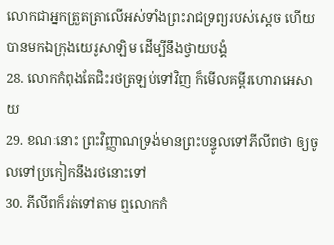លោកជាអ្នកត្រួតត្រាលើអស់ទាំងព្រះរាជទ្រព្យរបស់ស្តេច ហើយបានមកឯក្រុងយេរូសាឡិម ដើម្បីនឹងថ្វាយបង្គំ
28. លោកកំពុងតែជិះរថត្រឡប់ទៅវិញ ក៏មើលគម្ពីរហោរាអេសាយ
29. ខណៈនោះ ព្រះវិញ្ញាណទ្រង់មានព្រះបន្ទូលទៅភីលីពថា ឲ្យចូលទៅប្រកៀកនឹងរថនោះទៅ
30. ភីលីពក៏រត់ទៅតាម ឮលោកកំ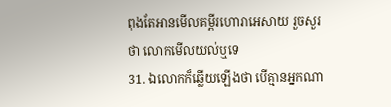ពុងតែអានមើលគម្ពីរហោរាអេសាយ រួចសួរថា លោកមើលយល់ឬទេ
31. ឯលោកក៏ឆ្លើយឡើងថា បើគ្មានអ្នកណា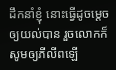ដឹកនាំខ្ញុំ នោះធ្វើដូចម្តេចឲ្យយល់បាន រួចលោកក៏សូមឲ្យភីលីពឡើ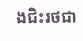ងជិះរថជា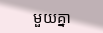មួយគ្នា